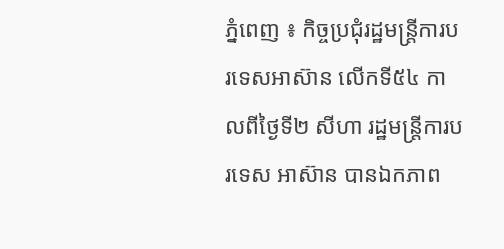ភ្នំពេញ ៖ កិច្ចប្រជុំរដ្ឋមន្រ្តីការបរទេសអាស៊ាន លើកទី៥៤ កាលពីថ្ងៃទី២ សីហា រដ្ឋមន្រ្ដីការបរទេស អាស៊ាន បានឯកភាព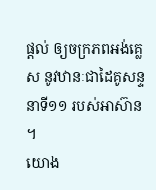ផ្តល់ ឲ្យចក្រភពអង់គ្លេស នូវឋានៈជាដៃគូសន្ទនាទី១១ របស់អាស៊ាន ។
យោង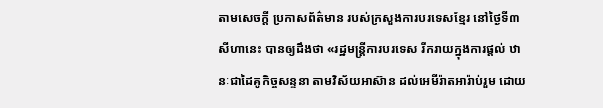តាមសេចក្ដី ប្រកាសព័ត៌មាន របស់ក្រសួងការបរទេសខ្មែរ នៅថ្ងៃទី៣ សីហានេះ បានឲ្យដឹងថា «រដ្ឋមន្ត្រីការបរទេស រីករាយក្នុងការផ្តល់ ឋានៈជាដៃគូកិច្ចសន្ទនា តាមវិស័យអាស៊ាន ដល់អេមីរ៉ាតអារ៉ាប់រួម ដោយ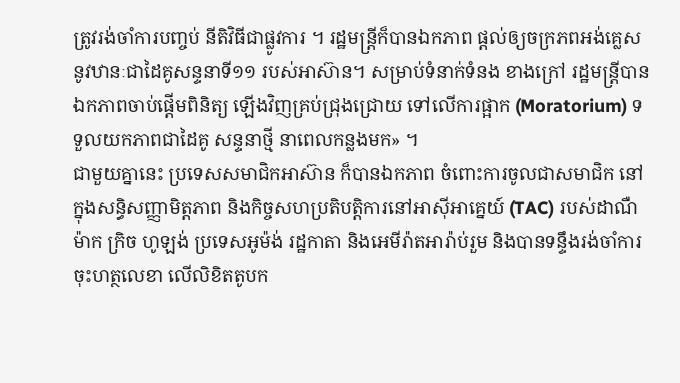ត្រូវរង់ចាំការបញ្ចប់ នីតិវិធីជាផ្លូវការ ។ រដ្ឋមន្រ្ដីក៏បានឯកភាព ផ្តល់ឲ្យចក្រភពអង់គ្លេស នូវឋានៈជាដៃគូសន្ទនាទី១១ របស់អាស៊ាន។ សម្រាប់ទំនាក់ទំនង ខាងក្រៅ រដ្ឋមន្ត្រីបានឯកភាពចាប់ផ្តើមពិនិត្យ ឡើងវិញគ្រប់ជ្រុងជ្រោយ ទៅលើការផ្អាក (Moratorium) ទទួលយកភាពជាដៃគូ សន្ទនាថ្មី នាពេលកន្លងមក» ។
ជាមួយគ្នានេះ ប្រទេសសមាជិកអាស៊ាន ក៏បានឯកភាព ចំពោះការចូលជាសមាជិក នៅក្នុងសន្ធិសញ្ញាមិត្តភាព និងកិច្ចសហប្រតិបត្តិការនៅអាស៊ីអាគ្នេយ៍ (TAC) របស់ដាណឺម៉ាក ក្រិច ហូឡង់ ប្រទេសអូម៉ង់ រដ្ឋកាតា និងអេមីរ៉ាតអារ៉ាប់រួម និងបានទន្ទឹងរង់ចាំការចុះហត្ថលេខា លើលិខិតតូបក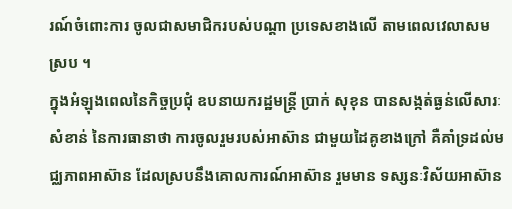រណ៍ចំពោះការ ចូលជាសមាជិករបស់បណ្ដា ប្រទេសខាងលើ តាមពេលវេលាសមស្រប ។
ក្នុងអំឡុងពេលនៃកិច្ចប្រជុំ ឧបនាយករដ្ឋមន្រ្តី ប្រាក់ សុខុន បានសង្កត់ធ្ងន់លើសារៈសំខាន់ នៃការធានាថា ការចូលរួមរបស់អាស៊ាន ជាមួយដៃគូខាងក្រៅ គឺគាំទ្រដល់មជ្ឈភាពអាស៊ាន ដែលស្របនឹងគោលការណ៍អាស៊ាន រួមមាន ទស្សនៈវិស័យអាស៊ាន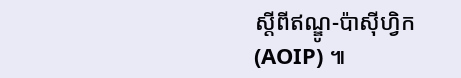ស្តីពីឥណ្ឌូ-ប៉ាស៊ីហ្វិក (AOIP) ៕